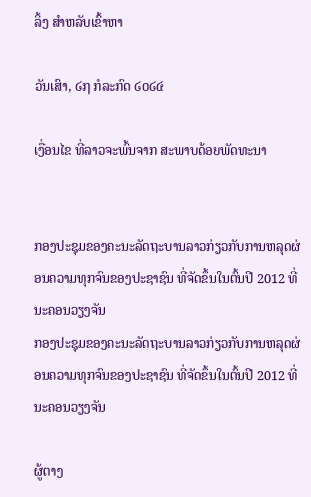ລິ້ງ ສຳຫລັບເຂົ້າຫາ

ວັນເສົາ, ໒໗ ກໍລະກົດ ໒໐໒໔

ເງື່ອນໄຂ ທີ່ລາວຈະພົ້ນຈາກ ສະພາບດ້ອຍພັດທະນາ


ກອງປະຊຸມຂອງຄະນະລັດຖະບານລາວກ່ຽວກັບການຫລຸດຜ່ອນຄວາມທຸກຈົນຂອງປະຊາຊົນ ທີ່ຈັດຂຶ້ນໃນຕົ້ນປີ 2012 ທີ່ນະຄອນວຽງຈັນ
ກອງປະຊຸມຂອງຄະນະລັດຖະບານລາວກ່ຽວກັບການຫລຸດຜ່ອນຄວາມທຸກຈົນຂອງປະຊາຊົນ ທີ່ຈັດຂຶ້ນໃນຕົ້ນປີ 2012 ທີ່ນະຄອນວຽງຈັນ

ຜູ້ຕາງ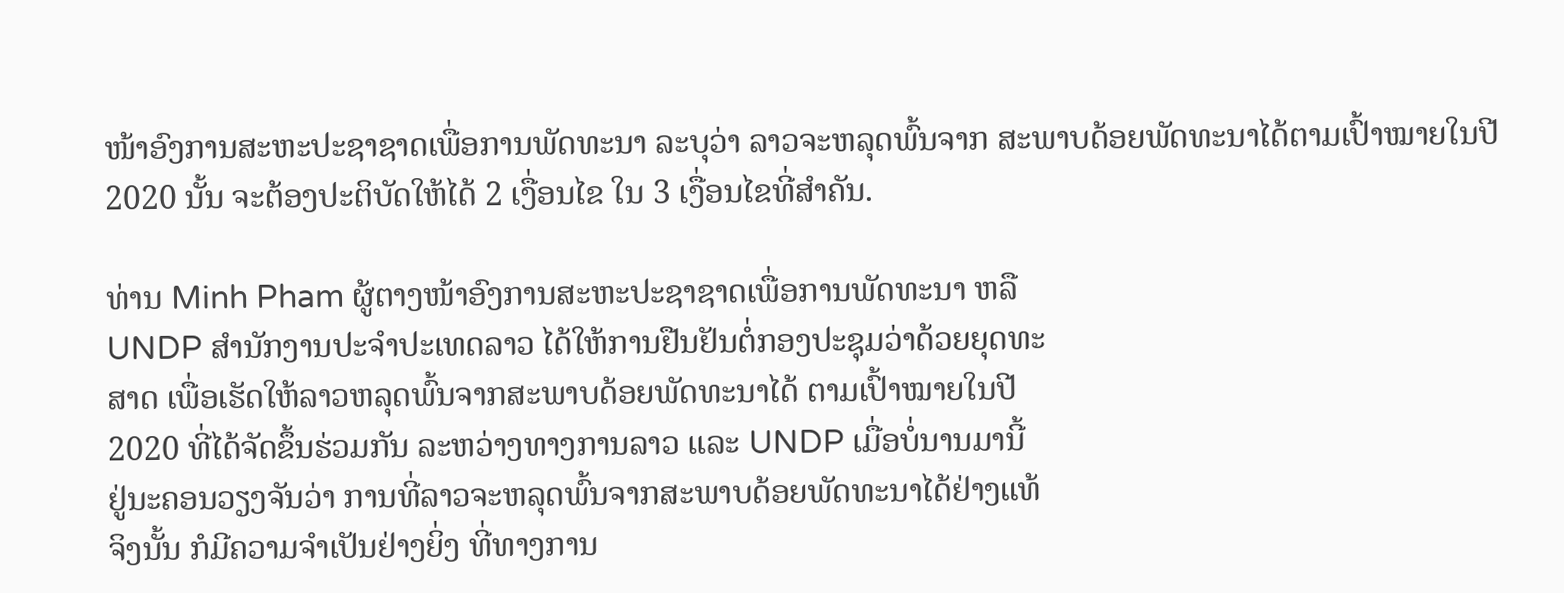ໜ້າອົງການສະຫະປະຊາຊາດເພື່ອການພັດທະນາ ລະບຸວ່າ ລາວຈະຫລຸດພົ້ນຈາກ ສະພາບດ້ອຍພັດທະນາໄດ້ຕາມເປົ້າໝາຍໃນປີ 2020 ນັ້ນ ຈະຕ້ອງປະຕິບັດໃຫ້ໄດ້ 2 ເງື່ອນໄຂ ໃນ 3 ເງື່ອນໄຂທີ່ສໍາຄັນ.

ທ່ານ Minh Pham ຜູ້ຕາງໜ້າອົງການສະຫະປະຊາຊາດເພື່ອການພັດທະນາ ຫລື
UNDP ສໍານັກງານປະຈໍາປະເທດລາວ ໄດ້ໃຫ້ການຢືນຢັນຕໍ່ກອງປະຊຸມວ່າດ້ວຍຍຸດທະ
ສາດ ເພື່ອເຮັດໃຫ້ລາວຫລຸດພົ້ນຈາກສະພາບດ້ອຍພັດທະນາໄດ້ ຕາມເປົ້າໝາຍໃນປີ
2020 ທີ່ໄດ້ຈັດຂຶ້ນຮ່ວມກັນ ລະຫວ່າງທາງການລາວ ແລະ UNDP ເມື່ອບໍ່ນານມານີ້
ຢູ່ນະຄອນວຽງຈັນວ່າ ການທີ່ລາວຈະຫລຸດພົ້ນຈາກສະພາບດ້ອຍພັດທະນາໄດ້ຢ່າງແທ້
ຈິງນັ້ນ ກໍມີຄວາມຈໍາເປັນຢ່າງຍິ່ງ ທີ່ທາງການ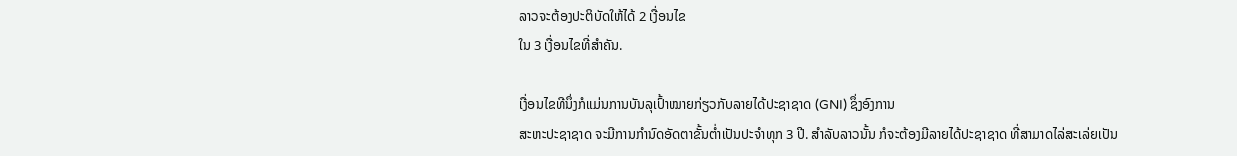ລາວຈະຕ້ອງປະຕິບັດໃຫ້ໄດ້ 2 ເງື່ອນໄຂ
ໃນ 3 ເງື່ອນໄຂທີ່ສໍາຄັນ.

ເງື່ອນໄຂທີນຶ່ງກໍແມ່ນການບັນລຸເປົ້າໝາຍກ່ຽວກັບລາຍໄດ້ປະຊາຊາດ (GNI) ຊຶ່ງອົງການ
ສະຫະປະຊາຊາດ ຈະມີການກໍານົດອັດຕາຂັ້ນຕໍ່າເປັນປະຈໍາທຸກ 3 ປີ. ສໍາລັບລາວນັ້ນ ກໍຈະຕ້ອງມີລາຍໄດ້ປະຊາຊາດ ທີ່ສາມາດໄລ່ສະເລ່ຍເປັນ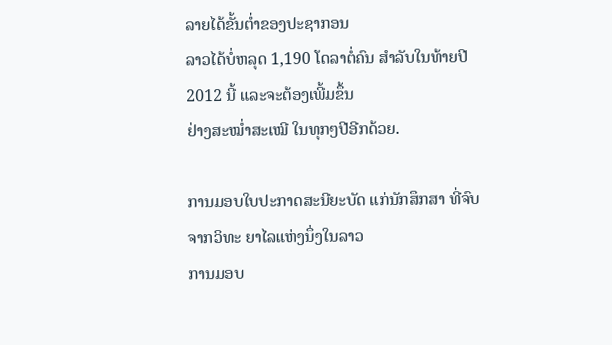ລາຍໄດ້ຂັ້ນຕໍ່າຂອງປະຊາກອນ
ລາວໄດ້ບໍ່ຫລຸດ 1,190 ໂດລາຕໍ່ຄົນ ສໍາລັບໃນທ້າຍປີ 2012 ນີ້ ແລະຈະຕ້ອງເພີ້ມຂຶ້ນ
ຢ່າງສະໝໍ່າສະເໝີ ໃນທຸກໆປີອີກດ້ວຍ.

ການມອບໃບປະກາດສະນີຍະບັດ ແກ່ນັກສຶກສາ ທີ່ຈົບຈາກວິທະ ຍາໄລແຫ່ງນຶ່ງໃນລາວ
ການມອບ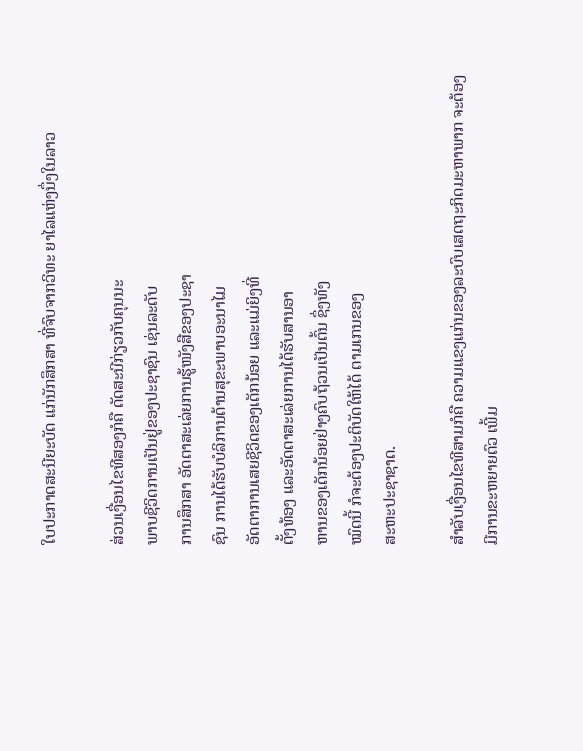ໃບປະກາດສະນີຍະບັດ ແກ່ນັກສຶກສາ ທີ່ຈົບຈາກວິທະ ຍາໄລແຫ່ງນຶ່ງໃນລາວ

ສ່ວນເງື່ອນໄຂທີສອງກໍຄື ດັດສະນີກ່ຽວກັບຄຸນນະ
ພາບຊີວິດການເປັນຢູ່ຂອງປະຊາຊົນ ເຊ່ນລະດັບ
ການສຶກສາ ອັດຕາສະເລ່ຍການຮູ້ໜັງສືຂອງປະຊາ
ຊົນ ການໄດ້ຮັບບໍລິການດ້ານສຸຂະພາບອະນາໄມ
ອັດຕາການເສຍຊີວິດຂອງເດັກນ້ອຍ ແລະແມ່ຍິງທີ່
ຕັ້ງທ້ອງ ແລະອັດຕາສະເລ່ຍການໄດ້ຮັບສານອາ
ຫານຂອງເດັກນ້ອຍຢ່າງຄົບຖ້ວນເປັນຕົ້ນ ຊຶ່ງທັງ
ໝົດນີ້ ກໍຈະຕ້ອງປະຕິບັດໃຫ້ໄດ້ ຕາມເກນຂອງ
ສະຫະປະຊາຊາດ.

ສໍາລັບເງື່ອນໄຂທີສາມກໍຄື ຄວາມແຂງແກ່ນຂອງລະບົບເສດຖະກິດມະຫາພາກ ຈະຕ້ອງ
ມີການຂະຫຍາຍຕົວ ເພີ້ມ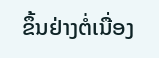ຂຶ້ນຢ່າງຕໍ່ເນື່ອງ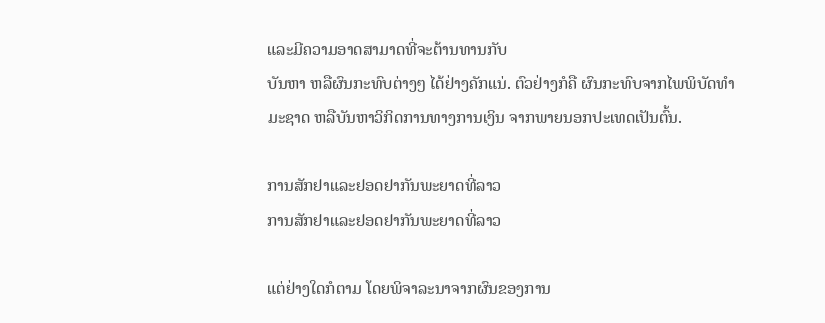ແລະມີຄວາມອາດສາມາດທີ່ຈະຕ້ານທານກັບ
ບັນຫາ ຫລືຜົນກະທົບຕ່າງໆ ໄດ້ຢ່າງຄັກແນ່. ຕົວຢ່າງກໍຄື ຜົນກະທົບຈາກໄພພິບັດທໍາ
ມະຊາດ ຫລືບັນຫາວິກິດການທາງການເງິນ ຈາກພາຍນອກປະເທດເປັນຕົ້ນ.

ການສັກຢາແລະຢອດຢາກັນພະຍາດທີ່ລາວ
ການສັກຢາແລະຢອດຢາກັນພະຍາດທີ່ລາວ

ແຕ່ຢ່າງໃດກໍຕາມ ໂດຍພິຈາລະນາຈາກຜົນຂອງການ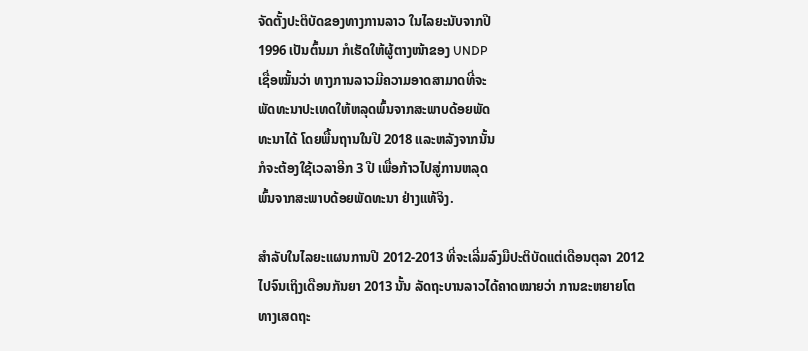ຈັດຕັ້ງປະຕິບັດຂອງທາງການລາວ ໃນໄລຍະນັບຈາກປີ
1996 ເປັນຕົ້ນມາ ກໍເຮັດໃຫ້ຜູ້ຕາງໜ້າຂອງ UNDP
ເຊື່ອໝັ້ນວ່າ ທາງການລາວມີຄວາມອາດສາມາດທີ່ຈະ
ພັດທະນາປະເທດໃຫ້ຫລຸດພົ້ນຈາກສະພາບດ້ອຍພັດ
ທະນາໄດ້ ໂດຍພື້ນຖານໃນປີ 2018 ແລະຫລັງຈາກນັ້ນ
ກໍຈະຕ້ອງໃຊ້ເວລາອີກ 3 ປີ ເພື່ອກ້າວໄປສູ່ການຫລຸດ
ພົ້ນຈາກສະພາບດ້ອຍພັດທະນາ ຢ່າງແທ້ຈິງ.

ສໍາລັບໃນໄລຍະແຜນການປີ 2012-2013 ທີ່ຈະເລີ່ມລົງມືປະຕິບັດແຕ່ເດືອນຕຸລາ 2012
ໄປຈົນເຖິງເດືອນກັນຍາ 2013 ນັ້ນ ລັດຖະບານລາວໄດ້ຄາດໝາຍວ່າ ການຂະຫຍາຍໂຕ
ທາງເສດຖະ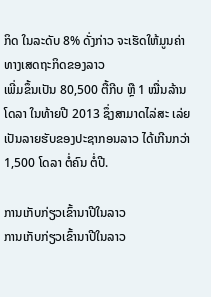ກິດ ໃນລະດັບ 8% ດັ່ງກ່າວ ຈະເຮັດໃຫ້ມູນຄ່າທາງເສດຖະກິດຂອງລາວ
ເພີ່ມຂຶ້ນເປັນ 80,500 ຕື້ກີບ ຫຼື 1 ໝື່ນລ້ານໂດລາ ໃນທ້າຍປີ 2013 ຊຶ່ງສາມາດໄລ່ສະ ເລ່ຍເປັນລາຍຮັບຂອງປະຊາກອນລາວ ໄດ້ເກີນກວ່າ 1,500 ໂດລາ ຕໍ່ຄົນ ຕໍ່ປີ.

ການເກັບກ່ຽວເຂົ້ານາປີໃນລາວ
ການເກັບກ່ຽວເຂົ້ານາປີໃນລາວ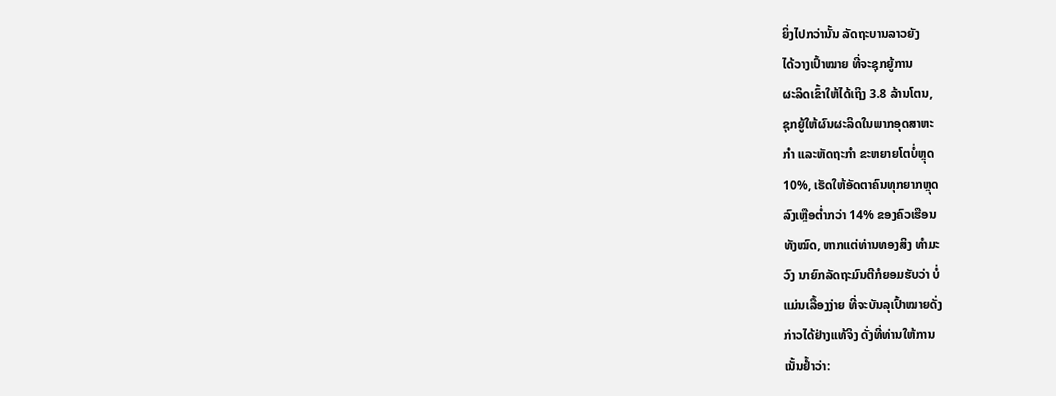ຍິ່ງໄປກວ່ານັ້ນ ລັດຖະບານລາວຍັງ
ໄດ້ວາງເປົ້າໝາຍ ທີ່ຈະຊຸກຍູ້ການ
ຜະລິດເຂົ້າໃຫ້ໄດ້ເຖິງ 3.8 ລ້ານໂຕນ,
ຊຸກຍູ້ໃຫ້ຜົນຜະລິດໃນພາກອຸດສາຫະ
ກໍາ ແລະຫັດຖະກໍາ ຂະຫຍາຍໂຕບໍ່ຫຼຸດ
10%, ເຮັດໃຫ້ອັດຕາຄົນທຸກຍາກຫຼຸດ
ລົງເຫຼືອຕໍ່າກວ່າ 14% ຂອງຄົວເຮືອນ
ທັງໝົດ, ຫາກແຕ່ທ່ານທອງສິງ ທໍາມະ
ວົງ ນາຍົກລັດຖະມົນຕີກໍຍອມຮັບວ່າ ບໍ່
ແມ່ນເລື້ອງງ່າຍ ທີ່ຈະບັນລຸເປົ້າໝາຍດັ່ງ
ກ່າວໄດ້ຢ່າງແທ້ຈິງ ດັ່ງທີ່ທ່ານໃຫ້ການ
ເນັ້ນຢໍ້າວ່າ: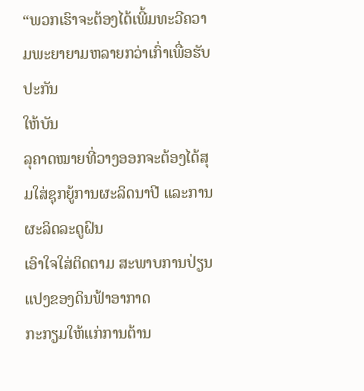“ພວກເຮົາຈະຕ້ອງໄດ້ເພີ້ມທະວີຄວາມພະຍາຍາມຫລາຍກວ່າເກົ່າເພື່ອຮັບປະກັນ
ໃຫ້ບັນ
ລຸຄາດໝາຍທີ່ວາງອອກຈະຕ້ອງໄດ້ສຸມໃສ່ຊຸກຍູ້ການຜະລິດນາປີ ແລະການ
ຜະລິດລະດູຝົນ
ເອົາໃຈໃສ່ຕິດຕາມ ສະພາບການປ່ຽນແປງຂອງດິນຟ້າອາກາດ
ກະກຽມໃຫ້ແກ່ການຕ້ານ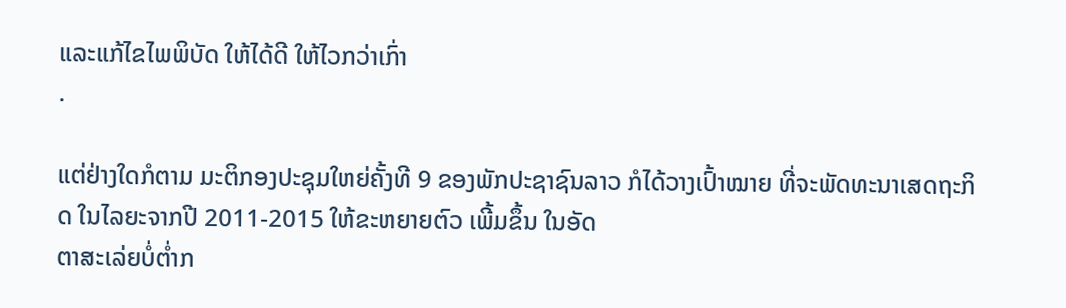ແລະແກ້ໄຂໄພພິບັດ ໃຫ້ໄດ້ດີ ໃຫ້ໄວກວ່າເກົ່າ
.

ແຕ່ຢ່າງໃດກໍຕາມ ມະຕິກອງປະຊຸມໃຫຍ່ຄັ້ງທີ 9 ຂອງພັກປະຊາຊົນລາວ ກໍໄດ້ວາງເປົ້າໝາຍ ທີ່ຈະພັດທະນາເສດຖະກິດ ໃນໄລຍະຈາກປີ 2011-2015 ໃຫ້ຂະຫຍາຍຕົວ ເພີ້ມຂຶ້ນ ໃນອັດ
ຕາສະເລ່ຍບໍ່ຕໍ່າກ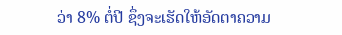ວ່າ 8% ຕໍ່ປີ ຊຶ່ງຈະເຮັດໃຫ້ອັດຕາຄວາມ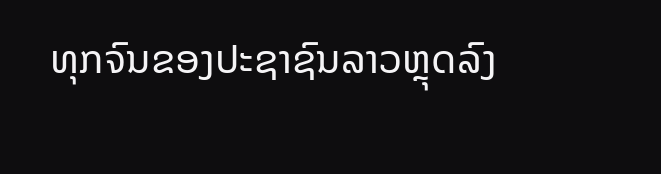ທຸກຈົນຂອງປະຊາຊົນລາວຫຼຸດລົງ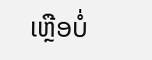ເຫຼືອບໍ່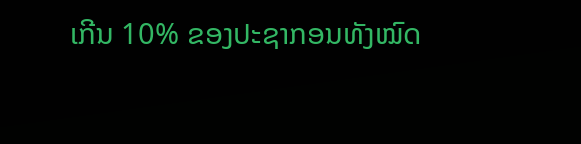ເກີນ 10% ຂອງປະຊາກອນທັງໝົດ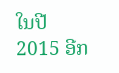ໃນປີ 2015 ອີກ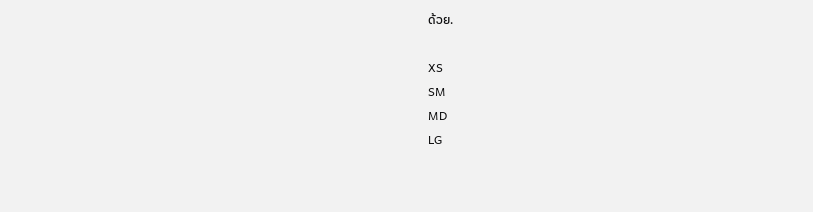ດ້ວຍ.

XS
SM
MD
LG